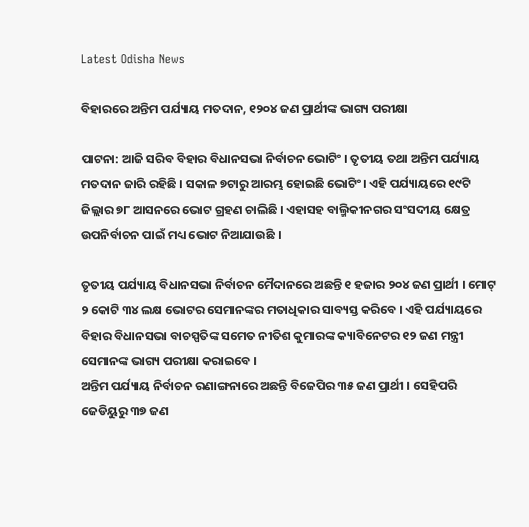Latest Odisha News

ବିହାରରେ ଅନ୍ତିମ ପର୍ଯ୍ୟାୟ ମତଦାନ, ୧୨୦୪ ଜଣ ପ୍ରାର୍ଥୀଙ୍କ ଭାଗ୍ୟ ପରୀକ୍ଷା

ପାଟନା: ଆଜି ସରିବ ବିହାର ବିଧାନସଭା ନିର୍ବାଚନ ଭୋଟିଂ । ତୃତୀୟ ତଥା ଅନ୍ତିମ ପର୍ଯ୍ୟାୟ ମତଦାନ ଜାରି ରହିଛି । ସକାଳ ୭ଟାରୁ ଆରମ୍ଭ ହୋଇଛି ଭୋଟିଂ। ଏହି ପର୍ଯ୍ୟାୟରେ ୧୯ଟି ଜିଲ୍ଲାର ୭୮ ଆସନରେ ଭୋଟ ଗ୍ରହଣ ଚାଲିଛି । ଏହାସହ ବାଲ୍ମିକୀନଗର ସଂସଦୀୟ କ୍ଷେତ୍ର ଉପନିର୍ବାଚନ ପାଇଁ ମଧ୍ୟ ଭୋଟ ନିଆଯାଉଛି ।

ତୃତୀୟ ପର୍ଯ୍ୟାୟ ବିଧାନସଭା ନିର୍ବାଚନ ମୈଦାନରେ ଅଛନ୍ତି ୧ ହଜାର ୨୦୪ ଜଣ ପ୍ରାର୍ଥୀ । ମୋଟ୍ ୨ କୋଟି ୩୪ ଲକ୍ଷ ଭୋଟର ସେମାନଙ୍କର ମତାଧିକାର ସାବ୍ୟସ୍ତ କରିବେ । ଏହି ପର୍ଯ୍ୟାୟରେ ବିହାର ବିଧାନସଭା ବାଚସ୍ପତିଙ୍କ ସମେତ ନୀତିଶ କୁମାରଙ୍କ କ୍ୟାବିନେଟର ୧୨ ଜଣ ମନ୍ତ୍ରୀ ସେମାନଙ୍କ ଭାଗ୍ୟ ପରୀକ୍ଷା କରାଇବେ ।
ଅନ୍ତିମ ପର୍ଯ୍ୟାୟ ନିର୍ବାଚନ ରଣାଙ୍ଗନାରେ ଅଛନ୍ତି ବିଜେପିର ୩୫ ଜଣ ପ୍ରାର୍ଥୀ । ସେହିପରି ଜେଡିୟୁରୁ ୩୭ ଜଣ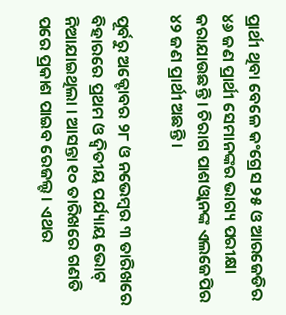ପ୍ରାର୍ଥୀ ଥିବା ବେଳେ କଂଗ୍ରେସ ୨୫ ଓ ଆରଜେଡିର ୪୬ ଜଣ ପ୍ରାର୍ଥୀ ସେମାନଙ୍କର ଭାଗ୍ୟ ପରୀକ୍ଷା କରାଯାଉଛନ୍ତି । ଚିରାଗ ପାଶଓ୍ୱାନଙ୍କ ଏଲଜେପିର ୪୨ ଜଣ ପ୍ରାର୍ଥୀ ଅଛନ୍ତି ।

ପୂର୍ବରୁ ଅକ୍ଟୋବର ୨୮ ଓ ନଭେମ୍ୱର ୩ ତାରିଖରେ ବିହାରରେ ପ୍ରଥମ ଓ ଦ୍ୱିତୀୟ ପର୍ଯ୍ୟାୟ ଭୋଟ୍ ନିଆଯାଇଥିଲା । ଆସନ୍ତା ୧୦ ତାରିଖରେ ଗଣତି ପରେ ପ୍ରକାଶ ପାଇବ ରେଜଲ୍ଟ । ଏଥର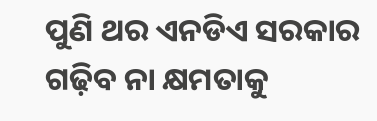ପୁଣି ଥର ଏନଡିଏ ସରକାର ଗଢ଼ିବ ନା କ୍ଷମତାକୁ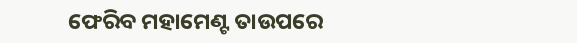ଫେରିବ ମହାମେଣ୍ଟ ତାଉପରେ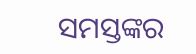ସମସ୍ତଙ୍କର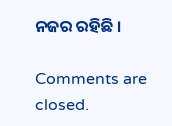ନଜର ରହିଛି ।

Comments are closed.